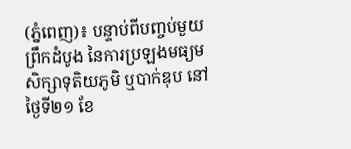(ភ្នំពេញ)៖ បន្ទាប់ពីបញ្ចប់មួយព្រឹកដំបូង នៃការប្រឡងមធ្យមសិក្សាទុតិយភូមិ ឬបាក់ឌុប នៅថ្ងៃទី២១ ខែ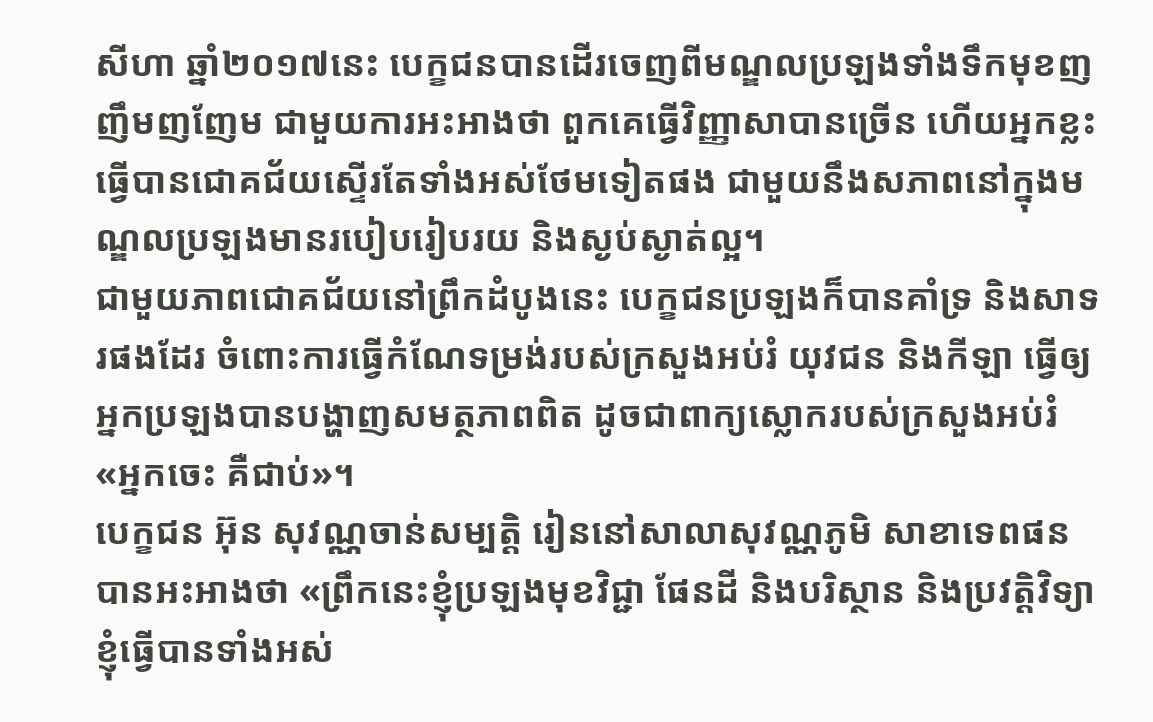សីហា ឆ្នាំ២០១៧នេះ បេក្ខជនបានដើរចេញពីមណ្ឌលប្រឡងទាំងទឹកមុខញញឹមញញែម ជាមួយការអះអាងថា ពួកគេធ្វើវិញ្ញាសាបានច្រើន ហើយអ្នកខ្លះធ្វើបានជោគជ័យស្ទើរតែទាំងអស់ថែមទៀតផង ជាមួយនឹងសភាពនៅក្នុងមណ្ឌលប្រឡងមានរបៀបរៀបរយ និងស្ងប់ស្ងាត់ល្អ។
ជាមួយភាពជោគជ័យនៅព្រឹកដំបូងនេះ បេក្ខជនប្រឡងក៏បានគាំទ្រ និងសាទរផងដែរ ចំពោះការធ្វើកំណែទម្រង់របស់ក្រសួងអប់រំ យុវជន និងកីឡា ធ្វើឲ្យអ្នកប្រឡងបានបង្ហាញសមត្ថភាពពិត ដូចជាពាក្យស្លោករបស់ក្រសួងអប់រំ «អ្នកចេះ គឺជាប់»។
បេក្ខជន អ៊ុន សុវណ្ណចាន់សម្បត្តិ រៀននៅសាលាសុវណ្ណភូមិ សាខាទេពផន បានអះអាងថា «ព្រឹកនេះខ្ញុំប្រឡងមុខវិជ្ជា ផែនដី និងបរិស្ថាន និងប្រវត្តិវិទ្យា ខ្ញុំធ្វើបានទាំងអស់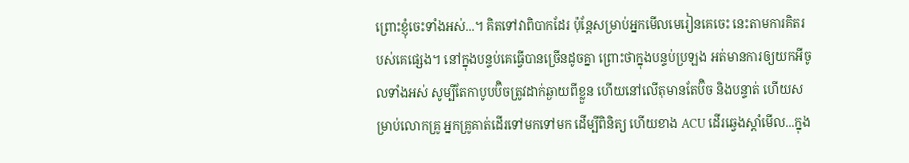ព្រោះខ្ញុំចេះទាំងអស់...។ គិតទៅវាពិបាកដែរ ប៉ុន្ដែសម្រាប់អ្នកមើលមេរៀនគេចេះ នេះតាមការគិតរបស់គេផ្សេង។ នៅក្នុងបន្ទប់គេធ្វើបានច្រើនដូចគ្នា ព្រោះថាក្នុងបន្ទប់ប្រឡង អត់មានការឲ្យយកអីចូលទាំងអស់ សូម្បីតែកាបូបប៊ិចត្រូវដាក់ឆ្ងាយពីខ្លួន ហើយនៅលើតុមានតែប៊ិច និងបន្ទាត់ ហើយសម្រាប់លោកគ្រូ អ្នកគ្រូគាត់ដើរទៅមកទៅមក ដើម្បីពិនិត្យ ហើយខាង ACU ដើរឆ្វេងស្ដាំមើល...ក្នុង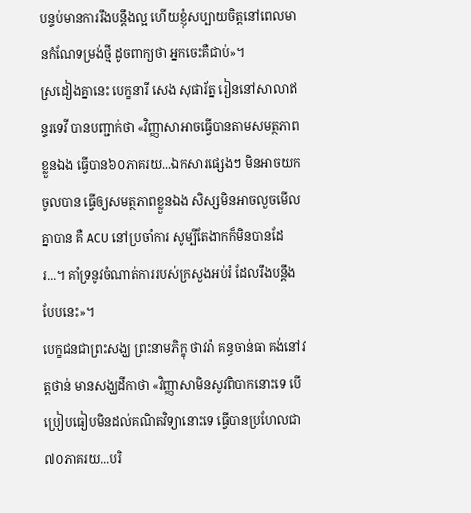បន្ទប់មានការរឹងបន្ដឹងល្អ ហើយខ្ញុំសប្បាយចិត្តនៅពេលមានកំណែទម្រង់ថ្មី ដូចពាក្យថា អ្នកចេះគឺជាប់»។
ស្រដៀងគ្នានេះ បេក្ខនារី សេង សុផារ័ត្ន រៀននៅសាលាឥន្ទរទេវី បានបញ្ជាក់ថា «វិញ្ញាសាអាចធ្វើបានតាមសមត្ថភាពខ្លួនឯង ធ្វើបាន៦០ភាគរយ...ឯកសារផ្សេងៗ មិនអាចយកចូលបាន ធ្វើឲ្យសមត្ថភាពខ្លួនឯង សិស្សមិនអាចលួចមើលគ្នាបាន គឺ ACU នៅប្រចាំការ សូម្បីតែងាកក៏មិនបានដែរ...។ គាំទ្រនូវចំណាត់ការរបស់ក្រសួងអប់រំ ដែលរឹងបន្ដឹងបែបនេះ»។
បេក្ខជនជាព្រះសង្ឃ ព្រះនាមភិក្ខុ ថាវរ៉ា គន្ធចាន់ធា គង់នៅវត្តថាន់ មានសង្ឃដីកាថា «វិញ្ញាសាមិនសូវពិបាកនោះទេ បើប្រៀបធៀបមិនដល់គណិតវិទ្យានោះទេ ធ្វើបានប្រហែលជា៧០ភាគរយ...បរិ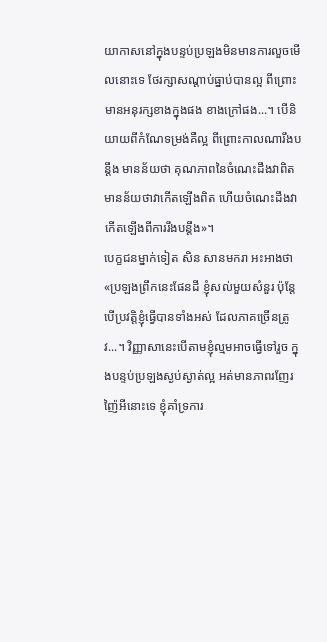យាកាសនៅក្នុងបន្ទប់ប្រឡងមិនមានការលួចមើលនោះទេ ថែរក្សាសណ្ដាប់ធ្នាប់បានល្អ ពីព្រោះមានអនុរក្សខាងក្នុងផង ខាងក្រៅផង...។ បើនិយាយពីកំណែទម្រង់គឺល្អ ពីព្រោះកាលណារឹងបន្ដឹង មានន័យថា គុណភាពនៃចំណេះដឹងវាពិត មានន័យថាវាកើតឡើងពិត ហើយចំណេះដឹងវាកើតឡើងពីការរឹងបន្ដឹង»។
បេក្ខជនម្នាក់ទៀត សិន សានមករា អះអាងថា «ប្រឡងព្រឹកនេះផែនដី ខ្ញុំសល់មួយសំនួរ ប៉ុន្ដែបើប្រវត្តិខ្ញុំធ្វើបានទាំងអស់ ដែលភាគច្រើនត្រូវ...។ វិញ្ញាសានេះបើតាមខ្ញុំល្មមអាចធ្វើទៅរួច ក្នុងបន្ទប់ប្រឡងស្ងប់ស្ងាត់ល្អ អត់មានភាពរញែរញ៉ៃអីនោះទេ ខ្ញុំគាំទ្រការ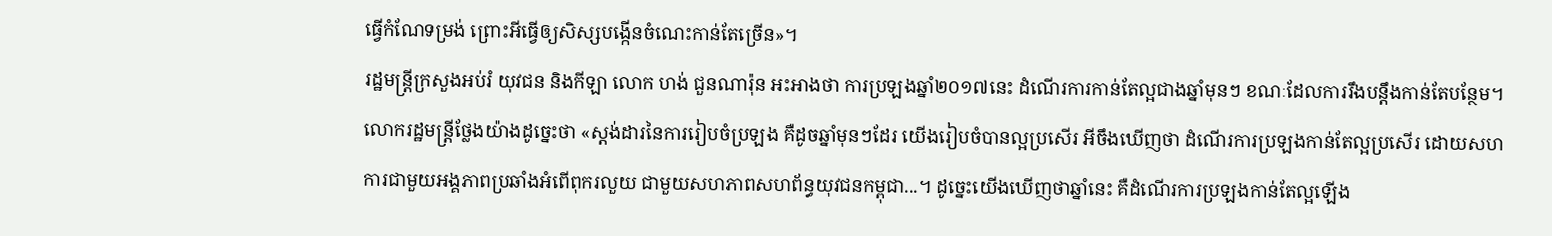ធ្វើកំណែទម្រង់ ព្រោះអីធ្វើឲ្យសិស្សបង្កើនចំណេះកាន់តែច្រើន»។
រដ្ឋមន្ត្រីក្រសួងអប់រំ យុវជន និងកីឡា លោក ហង់ ជួនណារ៉ុន អះអាងថា ការប្រឡងឆ្នាំ២០១៧នេះ ដំណើរការកាន់តែល្អជាងឆ្នាំមុនៗ ខណៈដែលការរឹងបន្ដឹងកាន់តែបន្ថែម។
លោករដ្ឋមន្ដ្រីថ្លែងយ៉ាងដូច្នេះថា «ស្ដង់ដារនៃការរៀបចំប្រឡង គឺដូចឆ្នាំមុនៗដែរ យើងរៀបចំបានល្អប្រសើរ អីចឹងឃើញថា ដំណើរការប្រឡងកាន់តែល្អប្រសើរ ដោយសហការជាមួយអង្គភាពប្រឆាំងអំពើពុករលួយ ជាមួយសហភាពសហព័ន្ធយុវជនកម្ពុជា...។ ដូច្នេះយើងឃើញថាឆ្នាំនេះ គឺដំណើរការប្រឡងកាន់តែល្អឡើង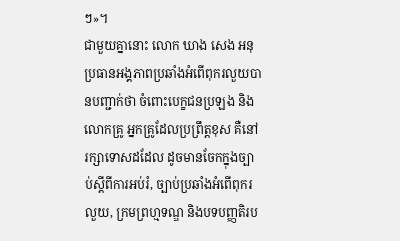ៗ»។
ជាមួយគ្នានោះ លោក ឃាង សេង អនុប្រធានអង្គភាពប្រឆាំងអំពើពុករលួយបានបញ្ជាក់ថា ចំពោះបេក្ខជនប្រឡង និងលោកគ្រូ អ្នកគ្រូដែលប្រព្រឹត្តខុស គឺនៅរក្សាទោសដដែល ដូចមានចែកក្នុងច្បាប់ស្ដីពីការអប់រំ, ច្បាប់ប្រឆាំងអំពើពុករលួយ, ក្រមព្រហ្មទណ្ឌ និងបទបញ្ញតិរប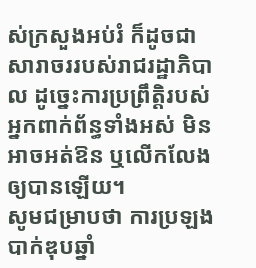ស់ក្រសួងអប់រំ ក៏ដូចជាសារាចររបស់រាជរដ្ឋាភិបាល ដូច្នេះការប្រព្រឹត្ដិរបស់អ្នកពាក់ព័ន្ធទាំងអស់ មិនអាចអត់ឱន ឬលើកលែងឲ្យបានឡើយ។
សូមជម្រាបថា ការប្រឡងបាក់ឌុបឆ្នាំ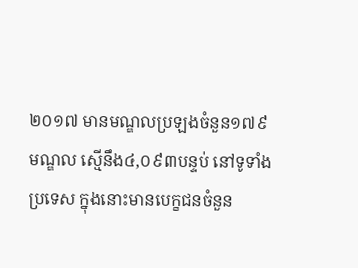២០១៧ មានមណ្ឌលប្រឡងចំនួន១៧៩មណ្ឌល ស្មើនឹង៤,០៩៣បន្ទប់ នៅទូទាំងប្រទេស ក្នុងនោះមានបេក្ខជនចំនួន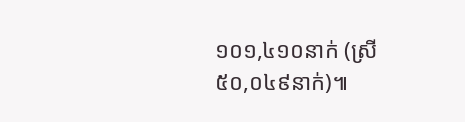១០១,៤១០នាក់ (ស្រី ៥០,០៤៩នាក់)៕